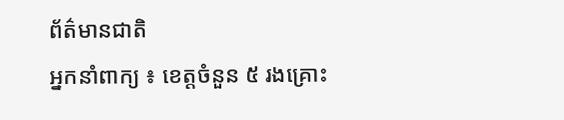ព័ត៌មានជាតិ
អ្នកនាំពាក្យ ៖ ខេត្តចំនួន ៥ រងគ្រោះ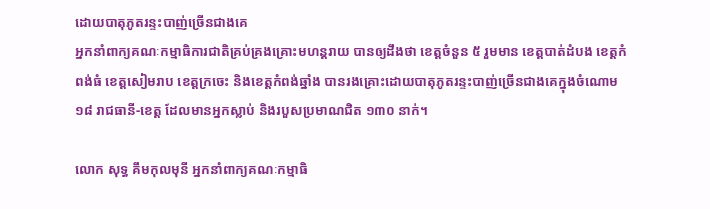ដោយបាតុភូតរន្ទះបាញ់ច្រើនជាងគេ
អ្នកនាំពាក្យគណៈកម្មាធិការជាតិគ្រប់គ្រងគ្រោះមហន្តរាយ បានឲ្យដឹងថា ខេត្តចំនួន ៥ រួមមាន ខេត្តបាត់ដំបង ខេត្តកំពង់ធំ ខេត្តសៀមរាប ខេត្តក្រចេះ និងខេត្តកំពង់ឆ្នាំង បានរងគ្រោះដោយបាតុភូតរន្ទះបាញ់ច្រើនជាងគេក្នុងចំណោម ១៨ រាជធានី-ខេត្ត ដែលមានអ្នកស្លាប់ និងរបួសប្រមាណជិត ១៣០ នាក់។

លោក សុទ្ធ គឹមកុលមុនី អ្នកនាំពាក្យគណៈកម្មាធិ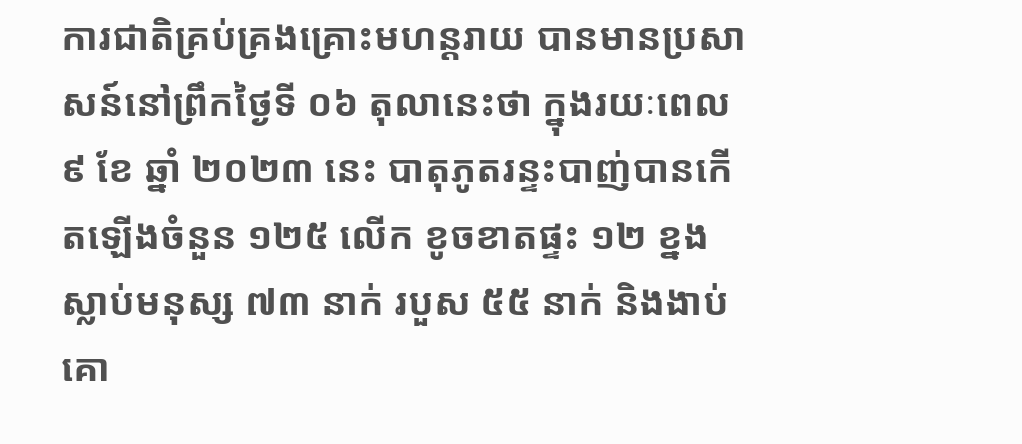ការជាតិគ្រប់គ្រងគ្រោះមហន្តរាយ បានមានប្រសាសន៍នៅព្រឹកថ្ងៃទី ០៦ តុលានេះថា ក្នុងរយៈពេល ៩ ខែ ឆ្នាំ ២០២៣ នេះ បាតុភូតរន្ទះបាញ់បានកើតឡើងចំនួន ១២៥ លើក ខូចខាតផ្ទះ ១២ ខ្នង ស្លាប់មនុស្ស ៧៣ នាក់ របួស ៥៥ នាក់ និងងាប់គោ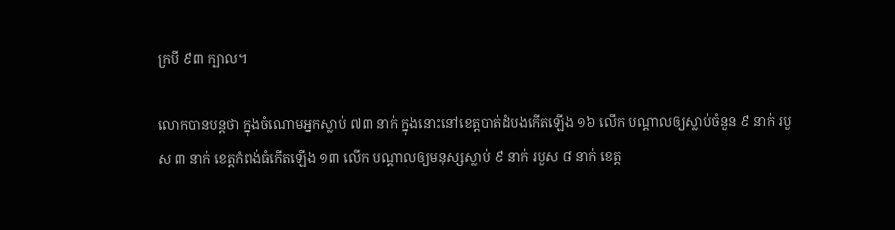ក្របី ៩៣ ក្បាល។

លោកបានបន្តថា ក្នុងចំណោមអ្នកស្លាប់ ៧៣ នាក់ ក្នុងនោះនៅខេត្តបាត់ដំបងកើតឡើង ១៦ លើក បណ្តាលឲ្យស្លាប់ចំនួន ៩ នាក់ របួស ៣ នាក់ ខេត្តកំពង់ធំកើតឡើង ១៣ លើក បណ្តាលឲ្យមនុស្សស្លាប់ ៩ នាក់ របួស ៨ នាក់ ខេត្ត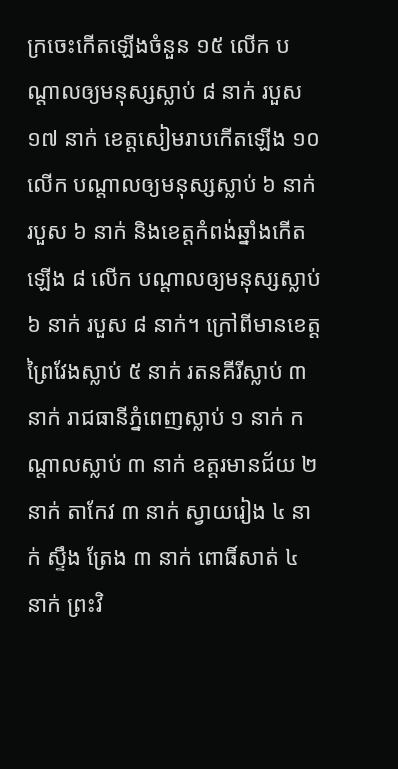ក្រចេះកើតឡើងចំនួន ១៥ លើក បណ្តាលឲ្យមនុស្សស្លាប់ ៨ នាក់ របួស ១៧ នាក់ ខេត្តសៀមរាបកើតឡើង ១០ លើក បណ្តាលឲ្យមនុស្សស្លាប់ ៦ នាក់ របួស ៦ នាក់ និងខេត្តកំពង់ឆ្នាំងកើតឡើង ៨ លើក បណ្តាលឲ្យមនុស្សស្លាប់ ៦ នាក់ របួស ៨ នាក់។ ក្រៅពីមានខេត្តព្រៃវែងស្លាប់ ៥ នាក់ រតនគីរីស្លាប់ ៣ នាក់ រាជធានីភ្នំពេញស្លាប់ ១ នាក់ កណ្តាលស្លាប់ ៣ នាក់ ឧត្តរមានជ័យ ២ នាក់ តាកែវ ៣ នាក់ ស្វាយរៀង ៤ នាក់ ស្ទឹង ត្រែង ៣ នាក់ ពោធិ៍សាត់ ៤ នាក់ ព្រះវិ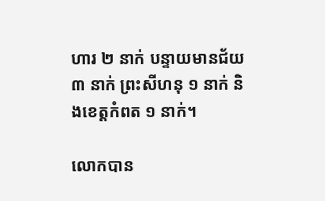ហារ ២ នាក់ បន្ទាយមានជ័យ ៣ នាក់ ព្រះសីហនុ ១ នាក់ និងខេត្តកំពត ១ នាក់។

លោកបាន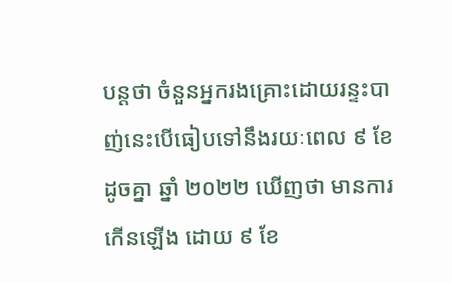បន្តថា ចំនួនអ្នករងគ្រោះដោយរន្ទះបាញ់នេះបើធៀបទៅនឹងរយៈពេល ៩ ខែដូចគ្នា ឆ្នាំ ២០២២ ឃើញថា មានការកើនឡើង ដោយ ៩ ខែ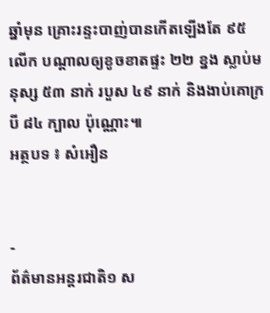ឆ្នាំមុន គ្រោះរន្ទះបាញ់បានកើតឡើងតែ ៩៥ លើក បណ្តាលឲ្យខូចខាតផ្ទះ ២២ ខ្នង ស្លាប់មនុស្ស ៥៣ នាក់ របួស ៤៩ នាក់ និងងាប់គោក្របី ៨៤ ក្បាល ប៉ុណ្ណោះ៕
អត្ថបទ ៖ សំអឿន


-
ព័ត៌មានអន្ដរជាតិ១ ស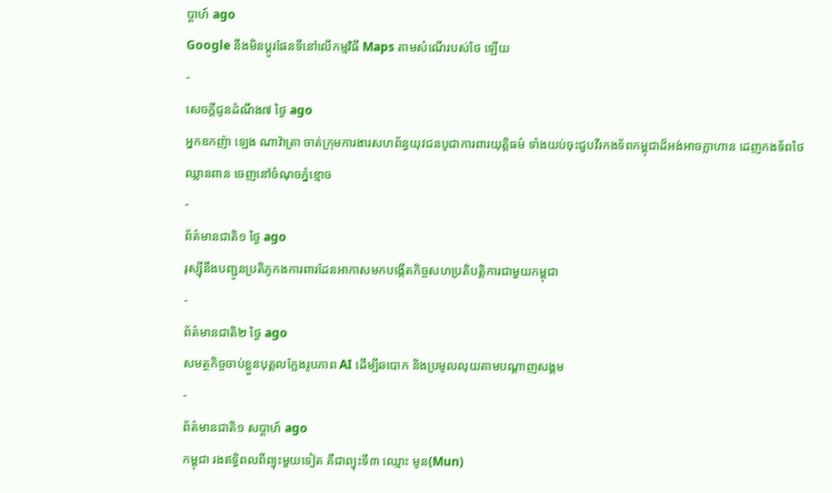ប្តាហ៍ ago
Google នឹងមិនប្តូរផែនទីនៅលើកម្មវិធី Maps តាមសំណើរបស់ថៃ ឡើយ
-
សេចក្ដីជូនដំណឹង៧ ថ្ងៃ ago
អ្នកឧកញ៉ា ឡេង ណាវ៉ាត្រា ចាត់ក្រុមការងារសហព័ន្ធយុវជនបូជាការពារយុត្តិធម៌ ទាំងយប់ចុះជួបវីរកងទ័ពកម្ពុជាដ៏អង់អាចក្លាហាន ដេញកងទ័ពថៃឈ្លានពាន ចេញនៅចំណុចភ្នំខ្មោច
-
ព័ត៌មានជាតិ១ ថ្ងៃ ago
រុស្ស៊ីនឹងបញ្ជូនប្រតិភូកងការពារដែនអាកាសមកបង្កើតកិច្ចសហប្រតិបត្តិការជាមួយកម្ពុជា
-
ព័ត៌មានជាតិ២ ថ្ងៃ ago
សមត្ថកិច្ចចាប់ខ្លួនបុគ្គលក្លែងរូបភាព AI ដើម្បីឆបោក និងប្រមូលលុយតាមបណ្តាញសង្គម
-
ព័ត៌មានជាតិ១ សប្តាហ៍ ago
កម្ពុជា រងឥទ្ធិពលពីព្យុះមួយទៀត គឺជាព្យុះទី៣ ឈ្មោះ មូន(Mun)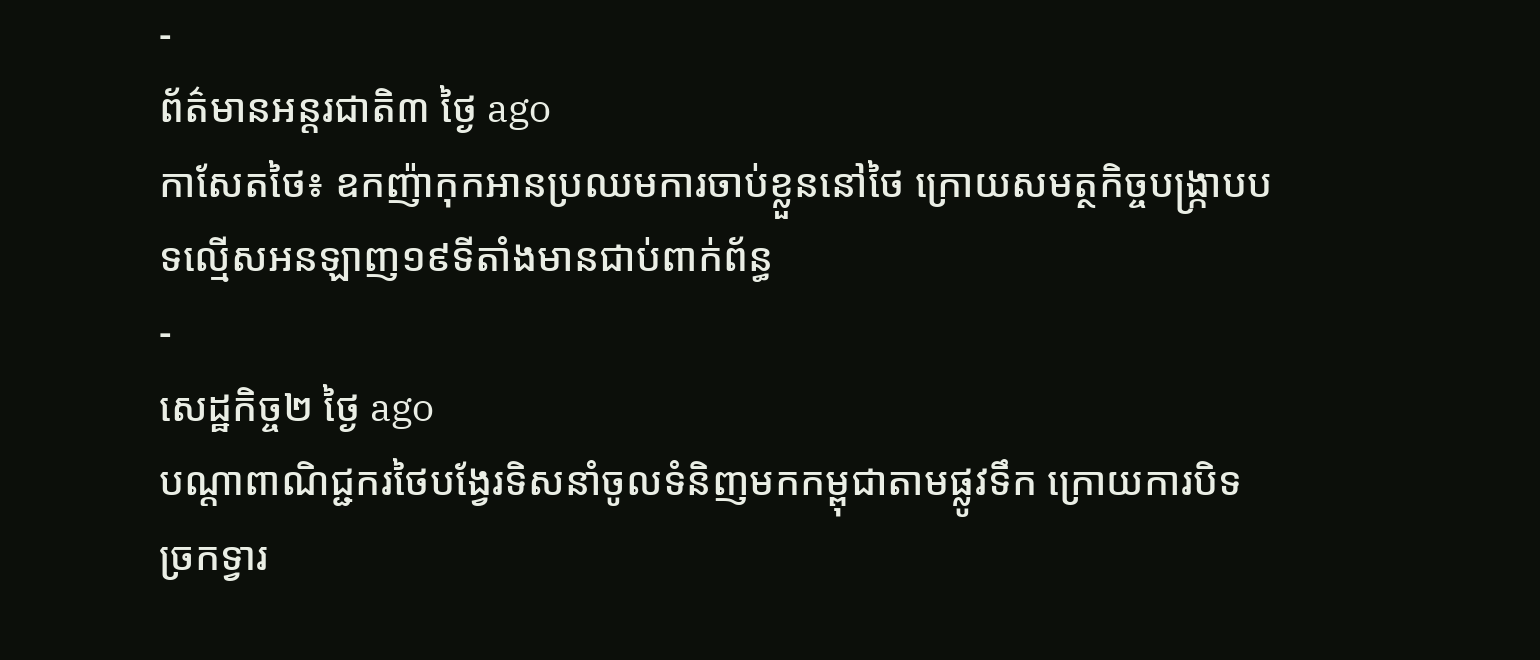-
ព័ត៌មានអន្ដរជាតិ៣ ថ្ងៃ ago
កាសែតថៃ៖ ឧកញ៉ាកុកអានប្រឈមការចាប់ខ្លួននៅថៃ ក្រោយសមត្ថកិច្ចបង្ក្រាបបទល្មើសអនឡាញ១៩ទីតាំងមានជាប់ពាក់ព័ន្ធ
-
សេដ្ឋកិច្ច២ ថ្ងៃ ago
បណ្តាពាណិជ្ជករថៃបង្វែរទិសនាំចូលទំនិញមកកម្ពុជាតាមផ្លូវទឹក ក្រោយការបិទច្រកទ្វារ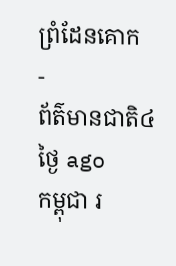ព្រំដែនគោក
-
ព័ត៌មានជាតិ៤ ថ្ងៃ ago
កម្ពុជា រ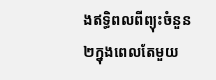ងឥទ្ធិពលពីព្យុះចំនួន២ក្នុងពេលតែមួយ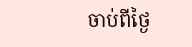ចាប់ពីថ្ងៃ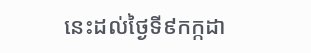នេះដល់ថ្ងៃទី៩កក្កដា